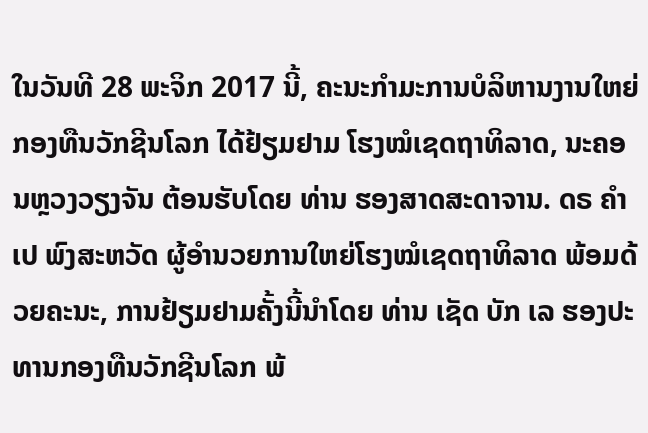ໃນວັນທີ 28 ພະຈິກ 2017 ນີ້, ຄະນະກໍາມະການບໍລິຫານງານໃຫຍ່ ກອງທືນວັກຊີນໂລກ ໄດ້ຢ້ຽມຢາມ ໂຮງໝໍເຊດຖາທິລາດ, ນະຄອນຫຼວງວຽງຈັນ ຕ້ອນຮັບໂດຍ ທ່ານ ຮອງສາດສະດາຈານ. ດຣ ຄໍາເປ ພົງສະຫວັດ ຜູ້ອໍານວຍການໃຫຍ່ໂຮງໝໍເຊດຖາທິລາດ ພ້ອມດ້ວຍຄະນະ, ການຢ້ຽມຢາມຄັ້ງນີ້ນໍາໂດຍ ທ່ານ ເຊັດ ບັກ ເລ ຮອງປະທານກອງທືນວັກຊີນໂລກ ພ້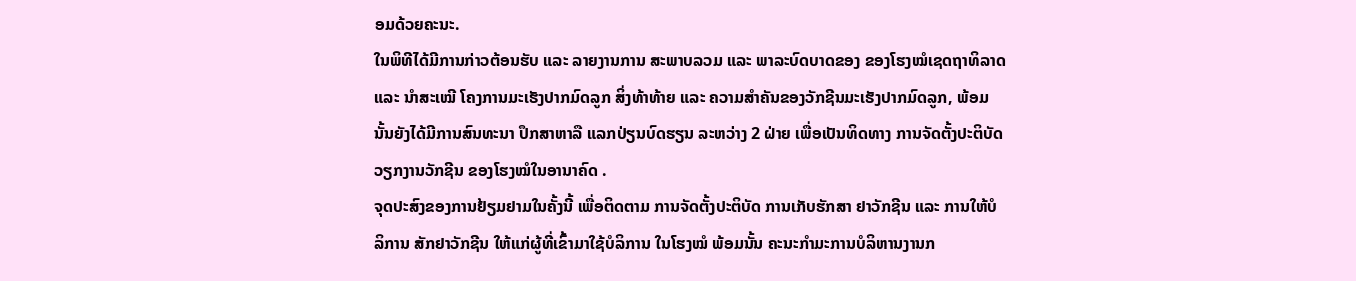ອມດ້ວຍຄະນະ.
ໃນພິທີໄດ້ມີການກ່າວຕ້ອນຮັບ ແລະ ລາຍງານການ ສະພາບລວມ ແລະ ພາລະບົດບາດຂອງ ຂອງໂຮງໝໍເຊດຖາທິລາດ ແລະ ນໍາສະເໝີ ໂຄງການມະເຮັງປາກມົດລູກ ສິ່ງທ້າທ້າຍ ແລະ ຄວາມສໍາຄັນຂອງວັກຊີນມະເຮັງປາກມົດລູກ, ພ້ອມນັ້ນຍັງໄດ້ມີການສົນທະນາ ປຶກສາຫາລື ແລກປ່ຽນບົດຮຽນ ລະຫວ່າງ 2 ຝ່າຍ ເພື່ອເປັນທິດທາງ ການຈັດຕັ້ງປະຕິບັດ ວຽກງານວັກຊີນ ຂອງໂຮງໝໍໃນອານາຄົດ .
ຈຸດປະສົງຂອງການຢ້ຽມຢາມໃນຄັ້ງນີ້ ເພື່ອຕິດຕາມ ການຈັດຕັ້ງປະຕິບັດ ການເກັບຮັກສາ ຢາວັກຊີນ ແລະ ການໃຫ້ບໍລິການ ສັກຢາວັກຊີນ ໃຫ້ແກ່ຜູ້ທີ່ເຂົ້າມາໃຊ້ບໍລິການ ໃນໂຮງໝໍ ພ້ອມນັ້ນ ຄະນະກໍາມະການບໍລິຫານງານກ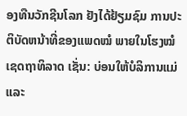ອງທືນວັກຊີນໂລກ ຢັງໄດ້ຢ້ຽມຊົມ ການປະຕິບັດຫນ້າທີ່ຂອງແພດໝໍ ພາຍໃນໂຮງໝໍເຊດຖາທິລາດ ເຊັ່ນ: ບ່ອນໃຫ້ບໍລິການແມ່ ແລະ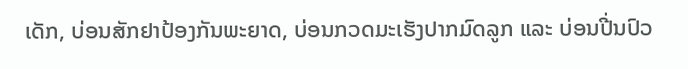ເດັກ, ບ່ອນສັກຢາປ້ອງກັນພະຍາດ, ບ່ອນກວດມະເຮັງປາກມົດລູກ ແລະ ບ່ອນປີ່ນປົວ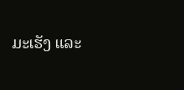ມະເຮັງ ແລະ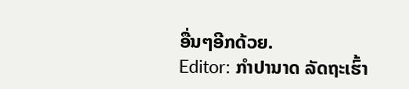ອື່ນໆອີກດ້ວຍ.
Editor: ກຳປານາດ ລັດຖະເຮົ້າ